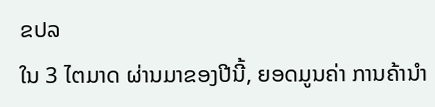ຂປລ
ໃນ 3 ໄຕມາດ ຜ່ານມາຂອງປີນີ້, ຍອດມູນຄ່າ ການຄ້ານຳ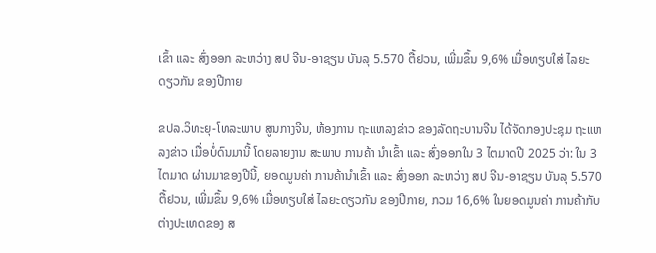ເຂົ້າ ແລະ ສົ່ງອອກ ລະຫວ່າງ ສປ ຈີນ-ອາຊຽນ ບັນລຸ 5.570 ຕື້ຢວນ, ເພີ່ມຂຶ້ນ 9,6% ເມື່ອທຽບໃສ່ ໄລຍະດຽວກັນ ຂອງປີກາຍ

ຂປລ.ວິທະຍຸ-ໂທລະພາບ ສູນກາງຈີນ, ຫ້ອງການ ຖະແຫລງຂ່າວ ຂອງລັດຖະບານຈີນ ໄດ້ຈັດກອງປະຊຸມ ຖະແຫລງຂ່າວ ເມື່ອບໍ່ດົນມານີ້ ໂດຍລາຍງານ ສະພາບ ການຄ້າ ນຳເຂົ້າ ແລະ ສົ່ງອອກໃນ 3 ໄຕມາດປີ 2025 ວ່າ: ໃນ 3 ໄຕມາດ ຜ່ານມາຂອງປີນີ້, ຍອດມູນຄ່າ ການຄ້ານຳເຂົ້າ ແລະ ສົ່ງອອກ ລະຫວ່າງ ສປ ຈີນ-ອາຊຽນ ບັນລຸ 5.570 ຕື້ຢວນ, ເພີ່ມຂຶ້ນ 9,6% ເມື່ອທຽບໃສ່ ໄລຍະດຽວກັນ ຂອງປີກາຍ, ກວມ 16,6% ໃນຍອດມູນຄ່າ ການຄ້າກັບ ຕ່າງປະເທດຂອງ ສ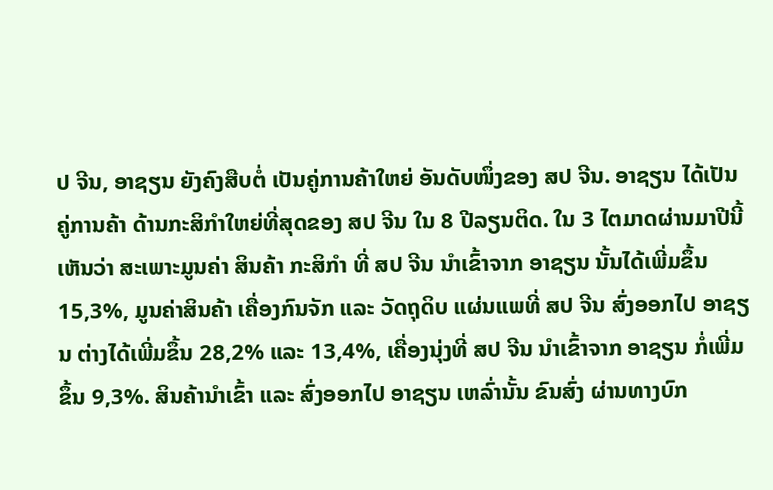ປ ຈີນ, ອາຊຽນ ຍັງຄົງສືບຕໍ່ ເປັນຄູ່ການຄ້າໃຫຍ່ ອັນດັບໜຶ່ງຂອງ ສປ ຈີນ. ອາຊຽນ ໄດ້ເປັນຄູ່ການຄ້າ ດ້ານກະສິກຳໃຫຍ່ທີ່ສຸດຂອງ ສປ ຈີນ ໃນ 8 ປີລຽນຕິດ. ໃນ 3 ໄຕມາດຜ່ານມາປີນີ້ ເຫັນວ່າ ສະເພາະມູນຄ່າ ສິນຄ້າ ກະສິກຳ ທີ່ ສປ ຈີນ ນຳເຂົ້າຈາກ ອາຊຽນ ນັ້ນໄດ້ເພີ່ມຂຶ້ນ 15,3%, ມູນຄ່າສິນຄ້າ ເຄື່ອງກົນຈັກ ແລະ ວັດຖຸດິບ ແຜ່ນແພທີ່ ສປ ຈີນ ສົ່ງອອກໄປ ອາຊຽນ ຕ່າງໄດ້ເພີ່ມຂຶ້ນ 28,2% ແລະ 13,4%, ເຄື່ອງນຸ່ງທີ່ ສປ ຈີນ ນຳເຂົ້າຈາກ ອາຊຽນ ກໍ່ເພີ່ມຂຶ້ນ 9,3%. ສິນຄ້ານຳເຂົ້າ ແລະ ສົ່ງອອກໄປ ອາຊຽນ ເຫລົ່ານັ້ນ ຂົນສົ່ງ ຜ່ານທາງບົກ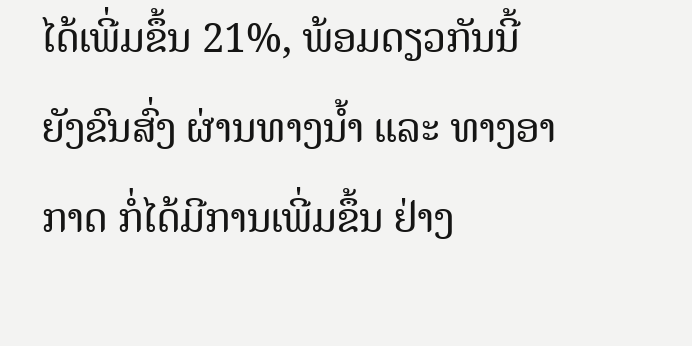ໄດ້ເພີ່ມຂຶ້ນ 21%, ພ້ອມດຽວກັນນີ້ ຍັງຂົນສົ່ງ ຜ່ານທາງນ້ຳ ແລະ ທາງອາກາດ ກໍ່ໄດ້ມີການເພີ່ມຂຶ້ນ ຢ່າງ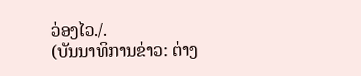ວ່ອງໄວ./.
(ບັນນາທິການຂ່າວ: ຕ່າງ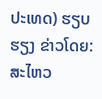ປະເທດ) ຮຽບຮຽງ ຂ່າວໂດຍ: ສະໄຫວ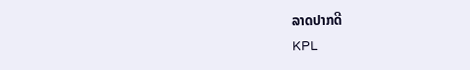ລາດປາກດີ
KPL